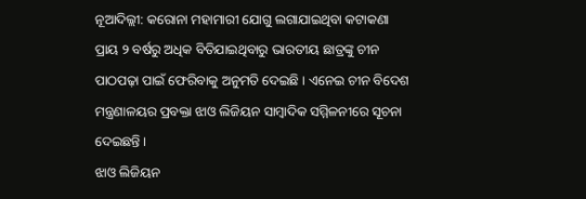ନୂଆଦିଲ୍ଲୀ: କରୋନା ମହାମାରୀ ଯୋଗୁ ଲଗାଯାଇଥିବା କଟାକଣା ପ୍ରାୟ ୨ ବର୍ଷରୁ ଅଧିକ ବିତିଯାଇଥିବାରୁ ଭାରତୀୟ ଛାତ୍ରଙ୍କୁ ଚୀନ ପାଠପଢ଼ା ପାଇଁ ଫେରିବାକୁ ଅନୁମତି ଦେଇଛି । ଏନେଇ ଚୀନ ବିଦେଶ ମନ୍ତ୍ରଣାଳୟର ପ୍ରବକ୍ତା ଝାଓ ଲିଜିୟନ ସାମ୍ବାଦିକ ସମ୍ମିଳନୀରେ ସୂଚନା ଦେଇଛନ୍ତି ।
ଝାଓ ଲିଜିୟନ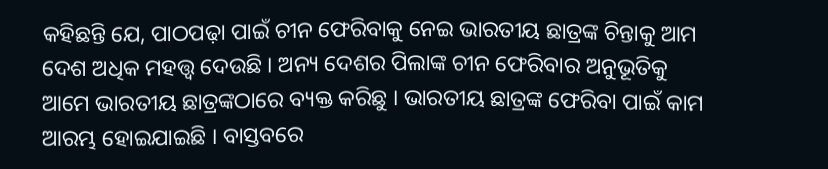କହିଛନ୍ତି ଯେ, ପାଠପଢ଼ା ପାଇଁ ଚୀନ ଫେରିବାକୁ ନେଇ ଭାରତୀୟ ଛାତ୍ରଙ୍କ ଚିନ୍ତାକୁ ଆମ ଦେଶ ଅଧିକ ମହତ୍ତ୍ୱ ଦେଉଛି । ଅନ୍ୟ ଦେଶର ପିଲାଙ୍କ ଚୀନ ଫେରିବାର ଅନୁଭୂତିକୁ ଆମେ ଭାରତୀୟ ଛାତ୍ରଙ୍କଠାରେ ବ୍ୟକ୍ତ କରିଛୁ । ଭାରତୀୟ ଛାତ୍ରଙ୍କ ଫେରିବା ପାଇଁ କାମ ଆରମ୍ଭ ହୋଇଯାଇଛି । ବାସ୍ତବରେ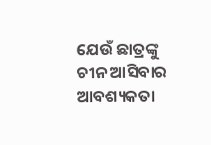ଯେଉଁ ଛାତ୍ରଙ୍କୁ ଚୀନ ଆସିବାର ଆବଶ୍ୟକତା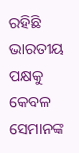ରହିଛି ଭାରତୀୟ ପକ୍ଷକୁ କେବଳ ସେମାନଙ୍କ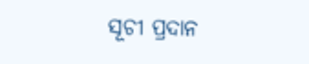ସୂଚୀ ପ୍ରଦାନ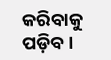କରିବାକୁ ପଡ଼ିବ ।